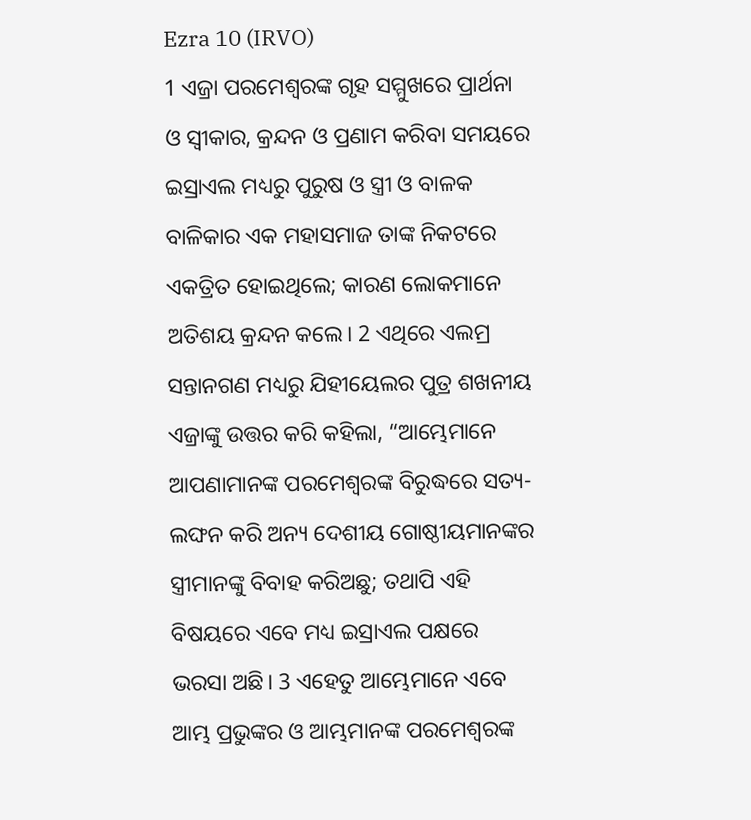Ezra 10 (IRVO)
1 ଏଜ୍ରା ପରମେଶ୍ୱରଙ୍କ ଗୃହ ସମ୍ମୁଖରେ ପ୍ରାର୍ଥନା ଓ ସ୍ୱୀକାର, କ୍ରନ୍ଦନ ଓ ପ୍ରଣାମ କରିବା ସମୟରେ ଇସ୍ରାଏଲ ମଧ୍ୟରୁ ପୁରୁଷ ଓ ସ୍ତ୍ରୀ ଓ ବାଳକ ବାଳିକାର ଏକ ମହାସମାଜ ତାଙ୍କ ନିକଟରେ ଏକତ୍ରିତ ହୋଇଥିଲେ; କାରଣ ଲୋକମାନେ ଅତିଶୟ କ୍ରନ୍ଦନ କଲେ। 2 ଏଥିରେ ଏଲମ୍ର ସନ୍ତାନଗଣ ମଧ୍ୟରୁ ଯିହୀୟେଲର ପୁତ୍ର ଶଖନୀୟ ଏଜ୍ରାଙ୍କୁ ଉତ୍ତର କରି କହିଲା, “ଆମ୍ଭେମାନେ ଆପଣାମାନଙ୍କ ପରମେଶ୍ୱରଙ୍କ ବିରୁଦ୍ଧରେ ସତ୍ୟ-ଲଙ୍ଘନ କରି ଅନ୍ୟ ଦେଶୀୟ ଗୋଷ୍ଠୀୟମାନଙ୍କର ସ୍ତ୍ରୀମାନଙ୍କୁ ବିବାହ କରିଅଛୁ; ତଥାପି ଏହି ବିଷୟରେ ଏବେ ମଧ୍ୟ ଇସ୍ରାଏଲ ପକ୍ଷରେ ଭରସା ଅଛି। 3 ଏହେତୁ ଆମ୍ଭେମାନେ ଏବେ ଆମ୍ଭ ପ୍ରଭୁଙ୍କର ଓ ଆମ୍ଭମାନଙ୍କ ପରମେଶ୍ୱରଙ୍କ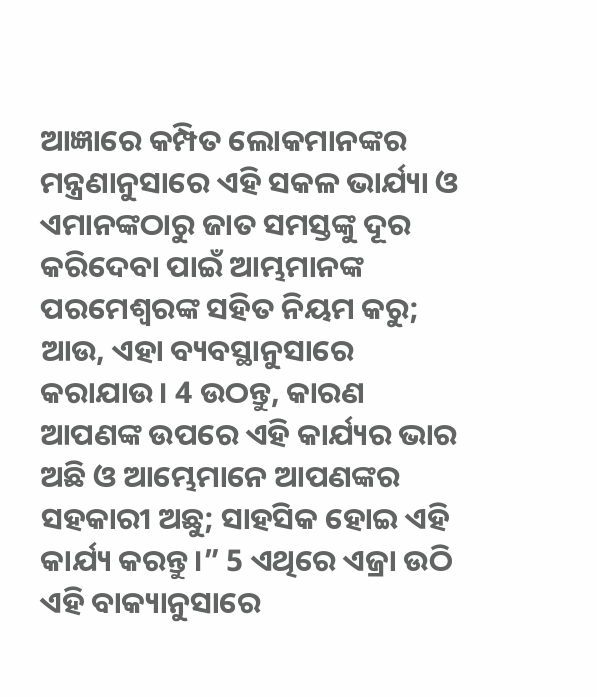ଆଜ୍ଞାରେ କମ୍ପିତ ଲୋକମାନଙ୍କର ମନ୍ତ୍ରଣାନୁସାରେ ଏହି ସକଳ ଭାର୍ଯ୍ୟା ଓ ଏମାନଙ୍କଠାରୁ ଜାତ ସମସ୍ତଙ୍କୁ ଦୂର କରିଦେବା ପାଇଁ ଆମ୍ଭମାନଙ୍କ ପରମେଶ୍ୱରଙ୍କ ସହିତ ନିୟମ କରୁ; ଆଉ, ଏହା ବ୍ୟବସ୍ଥାନୁସାରେ କରାଯାଉ। 4 ଉଠନ୍ତୁ, କାରଣ ଆପଣଙ୍କ ଉପରେ ଏହି କାର୍ଯ୍ୟର ଭାର ଅଛି ଓ ଆମ୍ଭେମାନେ ଆପଣଙ୍କର ସହକାରୀ ଅଛୁ; ସାହସିକ ହୋଇ ଏହି କାର୍ଯ୍ୟ କରନ୍ତୁ।” 5 ଏଥିରେ ଏଜ୍ରା ଉଠି ଏହି ବାକ୍ୟାନୁସାରେ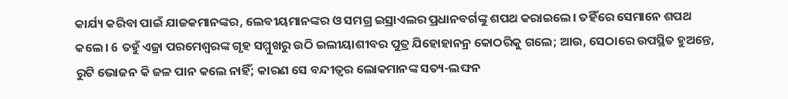କାର୍ଯ୍ୟ କରିବା ପାଇଁ ଯାଜକମାନଙ୍କର, ଲେବୀୟମାନଙ୍କର ଓ ସମଗ୍ର ଇସ୍ରାଏଲର ପ୍ରଧାନବର୍ଗଙ୍କୁ ଶପଥ କରାଇଲେ। ତହିଁରେ ସେମାନେ ଶପଥ କଲେ। 6 ତହୁଁ ଏଜ୍ରା ପରମେଶ୍ୱରଙ୍କ ଗୃହ ସମ୍ମୁଖରୁ ଉଠି ଇଲୀୟାଶୀବର ପୁତ୍ର ଯିହୋହାନନ୍ର କୋଠରିକୁ ଗଲେ; ଆଉ, ସେଠାରେ ଉପସ୍ଥିତ ହୁଅନ୍ତେ, ରୁଟି ଭୋଜନ କି ଜଳ ପାନ କଲେ ନାହିଁ; କାରଣ ସେ ବନ୍ଦୀତ୍ୱର ଲୋକମାନଙ୍କ ସତ୍ୟ-ଲଙ୍ଘନ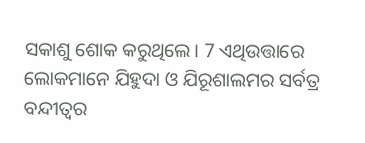ସକାଶୁ ଶୋକ କରୁଥିଲେ। 7 ଏଥିଉତ୍ତାରେ ଲୋକମାନେ ଯିହୁଦା ଓ ଯିରୂଶାଲମର ସର୍ବତ୍ର ବନ୍ଦୀତ୍ୱର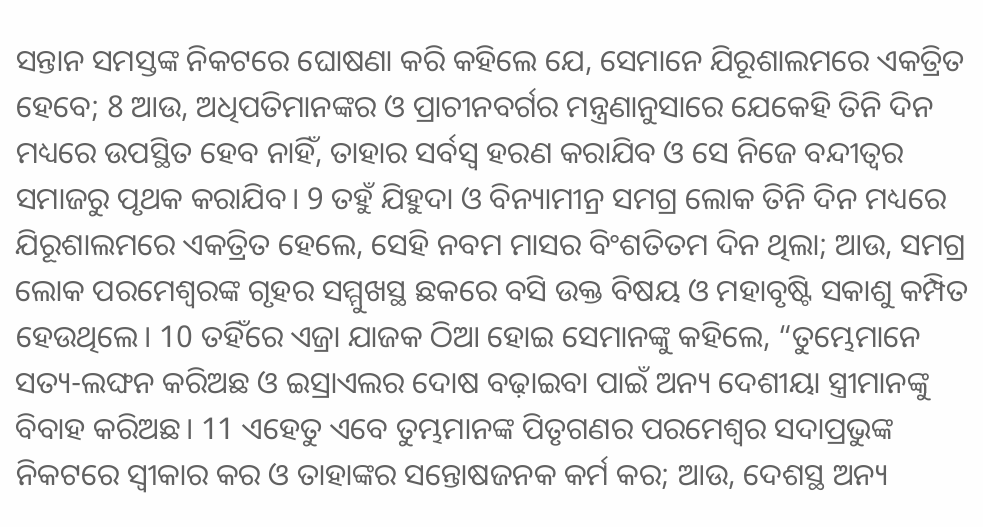ସନ୍ତାନ ସମସ୍ତଙ୍କ ନିକଟରେ ଘୋଷଣା କରି କହିଲେ ଯେ, ସେମାନେ ଯିରୂଶାଲମରେ ଏକତ୍ରିତ ହେବେ; 8 ଆଉ, ଅଧିପତିମାନଙ୍କର ଓ ପ୍ରାଚୀନବର୍ଗର ମନ୍ତ୍ରଣାନୁସାରେ ଯେକେହି ତିନି ଦିନ ମଧ୍ୟରେ ଉପସ୍ଥିତ ହେବ ନାହିଁ, ତାହାର ସର୍ବସ୍ୱ ହରଣ କରାଯିବ ଓ ସେ ନିଜେ ବନ୍ଦୀତ୍ୱର ସମାଜରୁ ପୃଥକ କରାଯିବ। 9 ତହୁଁ ଯିହୁଦା ଓ ବିନ୍ୟାମୀନ୍ର ସମଗ୍ର ଲୋକ ତିନି ଦିନ ମଧ୍ୟରେ ଯିରୂଶାଲମରେ ଏକତ୍ରିତ ହେଲେ, ସେହି ନବମ ମାସର ବିଂଶତିତମ ଦିନ ଥିଲା; ଆଉ, ସମଗ୍ର ଲୋକ ପରମେଶ୍ୱରଙ୍କ ଗୃହର ସମ୍ମୁଖସ୍ଥ ଛକରେ ବସି ଉକ୍ତ ବିଷୟ ଓ ମହାବୃଷ୍ଟି ସକାଶୁ କମ୍ପିତ ହେଉଥିଲେ। 10 ତହିଁରେ ଏଜ୍ରା ଯାଜକ ଠିଆ ହୋଇ ସେମାନଙ୍କୁ କହିଲେ, “ତୁମ୍ଭେମାନେ ସତ୍ୟ-ଲଙ୍ଘନ କରିଅଛ ଓ ଇସ୍ରାଏଲର ଦୋଷ ବଢ଼ାଇବା ପାଇଁ ଅନ୍ୟ ଦେଶୀୟା ସ୍ତ୍ରୀମାନଙ୍କୁ ବିବାହ କରିଅଛ। 11 ଏହେତୁ ଏବେ ତୁମ୍ଭମାନଙ୍କ ପିତୃଗଣର ପରମେଶ୍ୱର ସଦାପ୍ରଭୁଙ୍କ ନିକଟରେ ସ୍ୱୀକାର କର ଓ ତାହାଙ୍କର ସନ୍ତୋଷଜନକ କର୍ମ କର; ଆଉ, ଦେଶସ୍ଥ ଅନ୍ୟ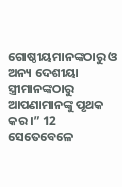ଗୋଷ୍ଠୀୟମାନଙ୍କଠାରୁ ଓ ଅନ୍ୟ ଦେଶୀୟା ସ୍ତ୍ରୀମାନଙ୍କଠାରୁ ଆପଣାମାନଙ୍କୁ ପୃଥକ କର।” 12 ସେତେବେଳେ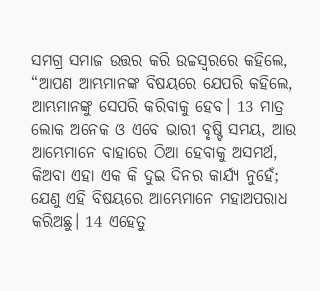ସମଗ୍ର ସମାଜ ଉତ୍ତର କରି ଉଚ୍ଚସ୍ୱରରେ କହିଲେ, “ଆପଣ ଆମ୍ଭମାନଙ୍କ ବିଷୟରେ ଯେପରି କହିଲେ, ଆମ୍ଭମାନଙ୍କୁ ସେପରି କରିବାକୁ ହେବ। 13 ମାତ୍ର ଲୋକ ଅନେକ ଓ ଏବେ ଭାରୀ ବୃଷ୍ଟି ସମୟ, ଆଉ ଆମ୍ଭେମାନେ ବାହାରେ ଠିଆ ହେବାକୁ ଅସମର୍ଥ, କିଅବା ଏହା ଏକ କି ଦୁଇ ଦିନର କାର୍ଯ୍ୟ ନୁହେଁ; ଯେଣୁ ଏହି ବିଷୟରେ ଆମ୍ଭେମାନେ ମହାଅପରାଧ କରିଅଛୁ। 14 ଏହେତୁ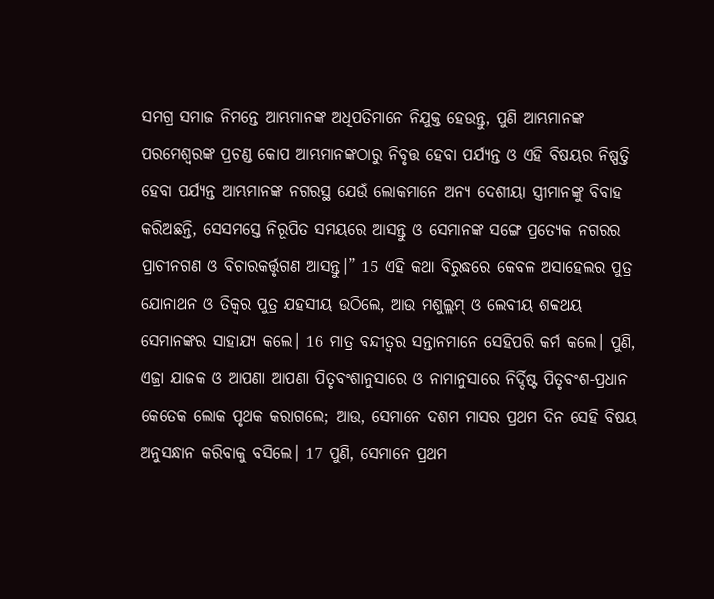ସମଗ୍ର ସମାଜ ନିମନ୍ତେ ଆମ୍ଭମାନଙ୍କ ଅଧିପତିମାନେ ନିଯୁକ୍ତ ହେଉନ୍ତୁ, ପୁଣି ଆମ୍ଭମାନଙ୍କ ପରମେଶ୍ୱରଙ୍କ ପ୍ରଚଣ୍ଡ କୋପ ଆମ୍ଭମାନଙ୍କଠାରୁ ନିବୃତ୍ତ ହେବା ପର୍ଯ୍ୟନ୍ତ ଓ ଏହି ବିଷୟର ନିଷ୍ପତ୍ତି ହେବା ପର୍ଯ୍ୟନ୍ତ ଆମ୍ଭମାନଙ୍କ ନଗରସ୍ଥ ଯେଉଁ ଲୋକମାନେ ଅନ୍ୟ ଦେଶୀୟା ସ୍ତ୍ରୀମାନଙ୍କୁ ବିବାହ କରିଅଛନ୍ତି, ସେସମସ୍ତେ ନିରୂପିତ ସମୟରେ ଆସନ୍ତୁ ଓ ସେମାନଙ୍କ ସଙ୍ଗେ ପ୍ରତ୍ୟେକ ନଗରର ପ୍ରାଚୀନଗଣ ଓ ବିଚାରକର୍ତ୍ତୃଗଣ ଆସନ୍ତୁ।” 15 ଏହି କଥା ବିରୁଦ୍ଧରେ କେବଳ ଅସାହେଲର ପୁତ୍ର ଯୋନାଥନ ଓ ତିକ୍ବର ପୁତ୍ର ଯହସୀୟ ଉଠିଲେ, ଆଉ ମଶୁଲ୍ଲମ୍ ଓ ଲେବୀୟ ଶବ୍ବଥୟ ସେମାନଙ୍କର ସାହାଯ୍ୟ କଲେ। 16 ମାତ୍ର ବନ୍ଦୀତ୍ୱର ସନ୍ତାନମାନେ ସେହିପରି କର୍ମ କଲେ। ପୁଣି, ଏଜ୍ରା ଯାଜକ ଓ ଆପଣା ଆପଣା ପିତୃବଂଶାନୁସାରେ ଓ ନାମାନୁସାରେ ନିର୍ଦ୍ଦିଷ୍ଟ ପିତୃବଂଶ-ପ୍ରଧାନ କେତେକ ଲୋକ ପୃଥକ କରାଗଲେ; ଆଉ, ସେମାନେ ଦଶମ ମାସର ପ୍ରଥମ ଦିନ ସେହି ବିଷୟ ଅନୁସନ୍ଧାନ କରିବାକୁ ବସିଲେ। 17 ପୁଣି, ସେମାନେ ପ୍ରଥମ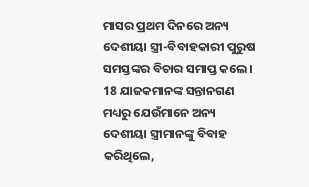ମାସର ପ୍ରଥମ ଦିନରେ ଅନ୍ୟ ଦେଶୀୟା ସ୍ତ୍ରୀ-ବିବାହକାରୀ ପୁରୁଷ ସମସ୍ତଙ୍କର ବିଚାର ସମାପ୍ତ କଲେ। 18 ଯାଜକମାନଙ୍କ ସନ୍ତାନଗଣ ମଧ୍ୟରୁ ଯେଉଁମାନେ ଅନ୍ୟ ଦେଶୀୟା ସ୍ତ୍ରୀମାନଙ୍କୁ ବିବାହ କରିଥିଲେ,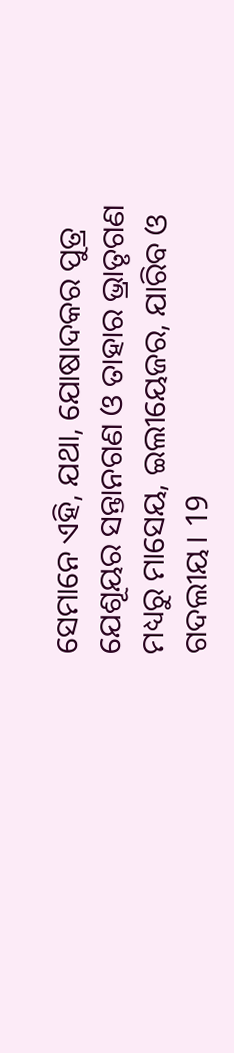ସେମାନେ ଏହି, ଯଥା, ଯୋଷାଦକର ପୁତ୍ର ଯେଶୂୟର ସନ୍ତାନଗଣ ଓ ତାହାର ଭ୍ରାତୃଗଣ ମଧ୍ୟରୁ ମାସେୟ, ଇଲୀୟେଜର, ଯାରିବ ଓ ଗଦଲୀୟ। 19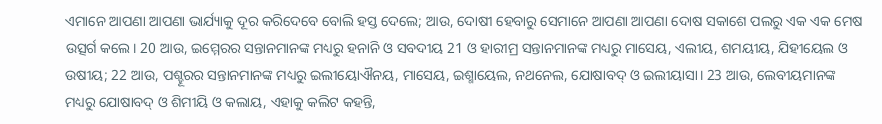ଏମାନେ ଆପଣା ଆପଣା ଭାର୍ଯ୍ୟାକୁ ଦୂର କରିଦେବେ ବୋଲି ହସ୍ତ ଦେଲେ; ଆଉ, ଦୋଷୀ ହେବାରୁ ସେମାନେ ଆପଣା ଆପଣା ଦୋଷ ସକାଶେ ପଲରୁ ଏକ ଏକ ମେଷ ଉତ୍ସର୍ଗ କଲେ। 20 ଆଉ, ଇମ୍ମେରର ସନ୍ତାନମାନଙ୍କ ମଧ୍ୟରୁ ହନାନି ଓ ସବଦୀୟ 21 ଓ ହାରୀମ୍ର ସନ୍ତାନମାନଙ୍କ ମଧ୍ୟରୁ ମାସେୟ, ଏଲୀୟ, ଶମୟୀୟ, ଯିହୀୟେଲ ଓ ଉଷୀୟ; 22 ଆଉ, ପଶ୍ହୂରର ସନ୍ତାନମାନଙ୍କ ମଧ୍ୟରୁ ଇଲୀୟୋଐନୟ, ମାସେୟ, ଇଶ୍ମାୟେଲ, ନଥନେଲ, ଯୋଷାବଦ୍ ଓ ଇଲୀୟାସା। 23 ଆଉ, ଲେବୀୟମାନଙ୍କ ମଧ୍ୟରୁ ଯୋଷାବଦ୍ ଓ ଶିମୀୟି ଓ କଲାୟ, ଏହାକୁ କଲିଟ କହନ୍ତି,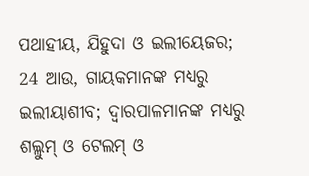ପଥାହୀୟ, ଯିହୁଦା ଓ ଇଲୀୟେଜର; 24 ଆଉ, ଗାୟକମାନଙ୍କ ମଧ୍ୟରୁ ଇଲୀୟାଶୀବ; ଦ୍ୱାରପାଳମାନଙ୍କ ମଧ୍ୟରୁ ଶଲ୍ଲୁମ୍ ଓ ଟେଲମ୍ ଓ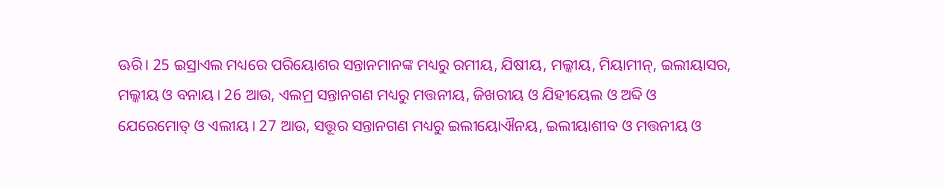ଊରି। 25 ଇସ୍ରାଏଲ ମଧ୍ୟରେ ପରିୟୋଶର ସନ୍ତାନମାନଙ୍କ ମଧ୍ୟରୁ ରମୀୟ, ଯିଷୀୟ, ମଲ୍କୀୟ, ମିୟାମୀନ୍, ଇଲୀୟାସର, ମଲ୍କୀୟ ଓ ବନାୟ। 26 ଆଉ, ଏଲମ୍ର ସନ୍ତାନଗଣ ମଧ୍ୟରୁ ମତ୍ତନୀୟ, ଜିଖରୀୟ ଓ ଯିହୀୟେଲ ଓ ଅବ୍ଦି ଓ ଯେରେମୋତ୍ ଓ ଏଲୀୟ। 27 ଆଉ, ସତ୍ତୂର ସନ୍ତାନଗଣ ମଧ୍ୟରୁ ଇଲୀୟୋଐନୟ, ଇଲୀୟାଶୀବ ଓ ମତ୍ତନୀୟ ଓ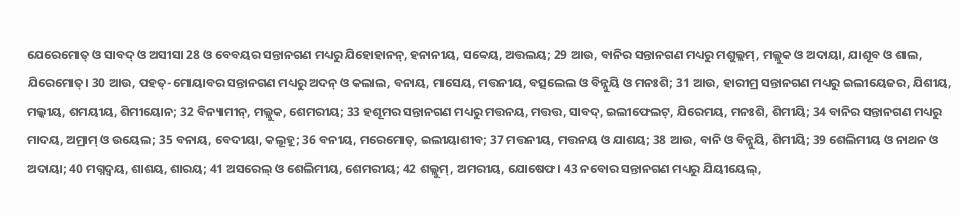ଯେରେମୋତ୍ ଓ ସାବଦ୍ ଓ ଅସୀସା 28 ଓ ବେବୟର ସନ୍ତାନଗଣ ମଧ୍ୟରୁ ଯିହୋହାନନ୍, ହନାନୀୟ, ସବ୍ବେୟ, ଅତ୍ତଲୟ; 29 ଆଉ, ବାନିର ସନ୍ତାନଗଣ ମଧ୍ୟରୁ ମଶୁଲ୍ଲମ୍, ମଲ୍ଲୁକ ଓ ଅଦାୟା, ଯାଶୂବ ଓ ଶାଲ, ଯିରେମୋତ୍। 30 ଆଉ, ପହତ୍-ମୋୟାବର ସନ୍ତାନଗଣ ମଧ୍ୟରୁ ଅଦନ୍ ଓ କଲାଲ, ବନାୟ, ମାସେୟ, ମତ୍ତନୀୟ, ବତ୍ସଲେଲ ଓ ବିନ୍ନୁୟି ଓ ମନଃଶି; 31 ଆଉ, ହାରୀମ୍ର ସନ୍ତାନଗଣ ମଧ୍ୟରୁ ଇଲୀୟେଜର, ଯିଶୀୟ, ମଲ୍କୀୟ, ଶମୟୀୟ, ଶିମୀୟୋନ; 32 ବିନ୍ୟାମୀନ୍, ମଲ୍ଲୁକ, ଶେମରୀୟ; 33 ହଶୂମର ସନ୍ତାନଗଣ ମଧ୍ୟରୁ ମତ୍ତନୟ, ମତ୍ତତ୍ତ, ସାବଦ୍, ଇଲୀଫେଲଟ୍, ଯିରେମୟ, ମନଃଶି, ଶିମୀୟି; 34 ବାନିର ସନ୍ତାନଗଣ ମଧ୍ୟରୁ ମାଦୟ, ଅମ୍ରାମ୍ ଓ ଉୟେଲ; 35 ବନାୟ, ବେଦୀୟା, କଲୂହୂ; 36 ବନୀୟ, ମରେମୋତ୍, ଇଲୀୟାଶୀବ; 37 ମତ୍ତନୀୟ, ମତ୍ତନୟ ଓ ଯାଶୟ; 38 ଆଉ, ବାନି ଓ ବିନ୍ନୁୟି, ଶିମୀୟି; 39 ଶେଲିମୀୟ ଓ ନାଥନ ଓ ଅଦାୟା; 40 ମଗ୍ନଦ୍ବୟ, ଶାଶୟ, ଶାରୟ; 41 ଅସରେଲ୍ ଓ ଶେଲିମୀୟ, ଶେମରୀୟ; 42 ଶଲ୍ଲୁମ୍, ଅମରୀୟ, ଯୋଷେଫ। 43 ନବୋର ସନ୍ତାନଗଣ ମଧ୍ୟରୁ ଯିୟୀୟେଲ୍,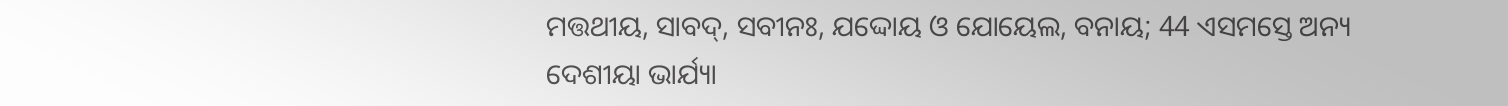ମତ୍ତଥୀୟ, ସାବଦ୍, ସବୀନଃ, ଯଦ୍ଦୋୟ ଓ ଯୋୟେଲ, ବନାୟ; 44 ଏସମସ୍ତେ ଅନ୍ୟ ଦେଶୀୟା ଭାର୍ଯ୍ୟା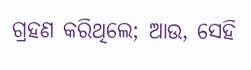ଗ୍ରହଣ କରିଥିଲେ; ଆଉ, ସେହି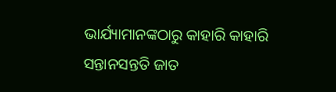ଭାର୍ଯ୍ୟାମାନଙ୍କଠାରୁ କାହାରି କାହାରି ସନ୍ତାନସନ୍ତତି ଜାତ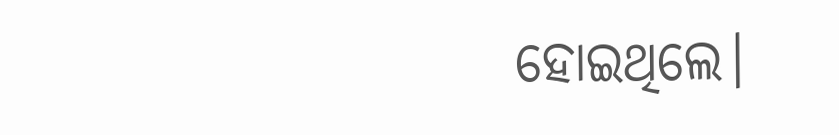ହୋଇଥିଲେ।